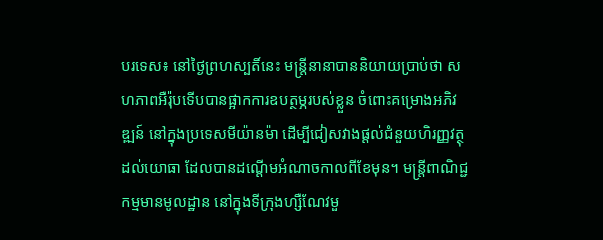បរទេស៖ នៅថ្ងៃព្រហស្បតិ៍នេះ មន្ត្រីនានាបាននិយាយប្រាប់ថា សហភាពអឺរ៉ុបទើបបានផ្អាកការឧបត្ថម្ភរបស់ខ្លួន ចំពោះគម្រោងអភិវឌ្ឍន៍ នៅក្នុងប្រទេសមីយ៉ានម៉ា ដើម្បីជៀសវាងផ្តល់ជំនួយហិរញ្ញវត្ថុដល់យោធា ដែលបានដណ្ដើមអំណាចកាលពីខែមុន។ មន្ត្រីពាណិជ្ជកម្មមានមូលដ្ឋាន នៅក្នុងទីក្រុងហ្សឺណែវមួ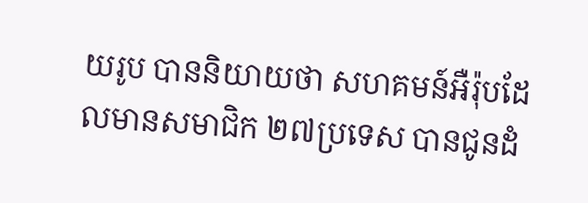យរូប បាននិយាយថា សហគមន៍អឺរ៉ុបដែលមានសមាជិក ២៧ប្រទេស បានជូនដំ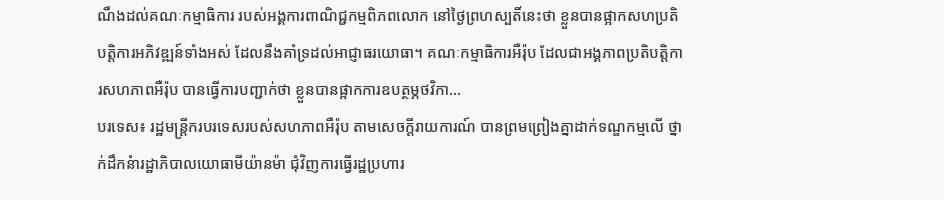ណឹងដល់គណៈកម្មាធិការ របស់អង្គការពាណិជ្ជកម្មពិភពលោក នៅថ្ងៃព្រហស្បតិ៍នេះថា ខ្លួនបានផ្អាកសហប្រតិបត្តិការអភិវឌ្ឍន៍ទាំងអស់ ដែលនឹងគាំទ្រដល់អាជ្ញាធរយោធា។ គណៈកម្មាធិការអឺរ៉ុប ដែលជាអង្គភាពប្រតិបត្តិការសហភាពអឺរ៉ុប បានធ្វើការបញ្ជាក់ថា ខ្លួនបានផ្អាកការឧបត្ថម្ភថវិកា...
បរទេស៖ រដ្ឋមន្ត្រីករបរទេសរបស់សហភាពអឺរ៉ុប តាមសេចក្តីរាយការណ៍ បានព្រមព្រៀងគ្នាដាក់ទណ្ឌកម្មលើ ថ្នាក់ដឹកនំារដ្ឋាភិបាលយោធាមីយ៉ានម៉ា ជុំវិញការធ្វើរដ្ឋប្រហារ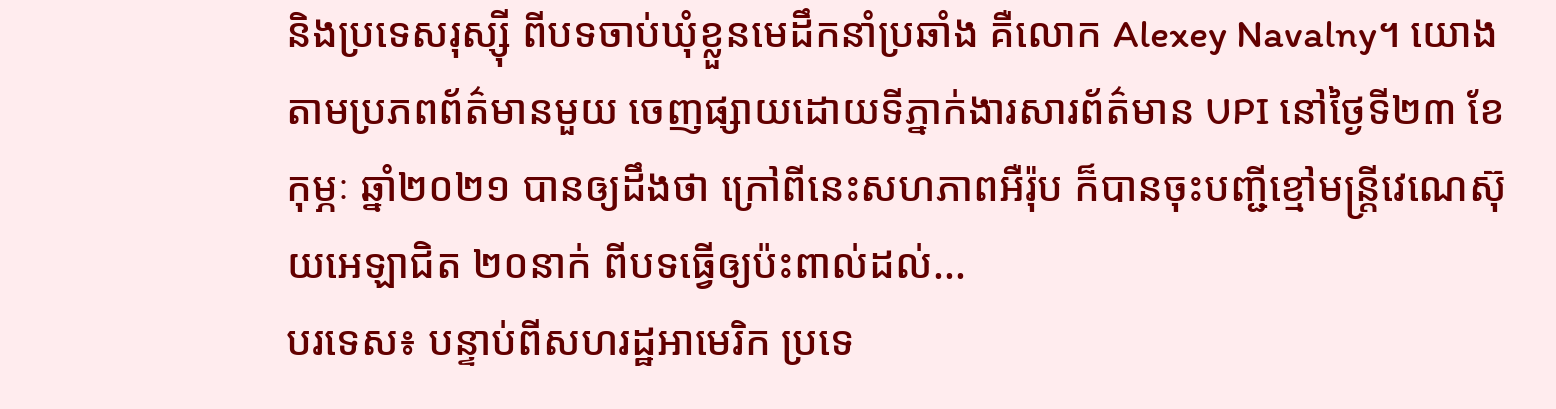និងប្រទេសរុស្ស៊ី ពីបទចាប់ឃុំខ្លួនមេដឹកនាំប្រឆាំង គឺលោក Alexey Navalny។ យោងតាមប្រភពព័ត៌មានមួយ ចេញផ្សាយដោយទីភ្នាក់ងារសារព័ត៌មាន UPI នៅថ្ងៃទី២៣ ខែកុម្ភៈ ឆ្នាំ២០២១ បានឲ្យដឹងថា ក្រៅពីនេះសហភាពអឺរ៉ុប ក៏បានចុះបញ្ជីខ្មៅមន្ត្រីវេណេស៊ុយអេឡាជិត ២០នាក់ ពីបទធ្វើឲ្យប៉ះពាល់ដល់...
បរទេស៖ បន្ទាប់ពីសហរដ្ឋអាមេរិក ប្រទេ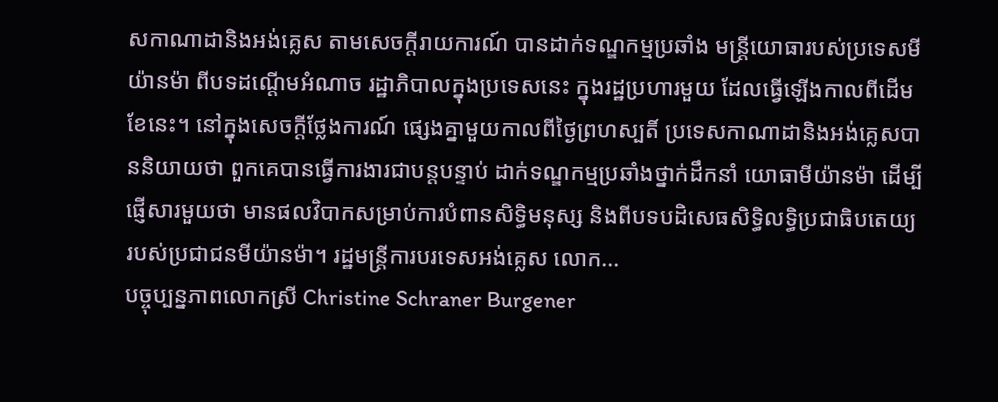សកាណាដានិងអង់គ្លេស តាមសេចក្តីរាយការណ៍ បានដាក់ទណ្ឌកម្មប្រឆាំង មន្ត្រីយោធារបស់ប្រទេសមីយ៉ានម៉ា ពីបទដណ្ដើមអំណាច រដ្ឋាភិបាលក្នុងប្រទេសនេះ ក្នុងរដ្ឋប្រហារមួយ ដែលធ្វើឡើងកាលពីដើមខែនេះ។ នៅក្នុងសេចក្តីថ្លែងការណ៍ ផ្សេងគ្នាមួយកាលពីថ្ងៃព្រហស្បតិ៍ ប្រទេសកាណាដានិងអង់គ្លេសបាននិយាយថា ពួកគេបានធ្វើការងារជាបន្តបន្ទាប់ ដាក់ទណ្ឌកម្មប្រឆាំងថ្នាក់ដឹកនាំ យោធាមីយ៉ានម៉ា ដើម្បីផ្ញើសារមួយថា មានផលវិបាកសម្រាប់ការបំពានសិទ្ធិមនុស្ស និងពីបទបដិសេធសិទ្ធិលទ្ធិប្រជាធិបតេយ្យ របស់ប្រជាជនមីយ៉ានម៉ា។ រដ្ឋមន្ត្រីការបរទេសអង់គ្លេស លោក...
បច្ចុប្បន្នភាពលោកស្រី Christine Schraner Burgener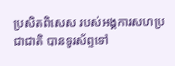ប្រសិតពិសេស របស់អង្គការសហប្រជាជាតិ បានទូរស័ព្ទទៅ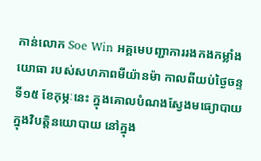កាន់លោក Soe Win អគ្គមេបញ្ជាការរងកងកម្លាំងយោធា របស់សហភាពមីយ៉ានម៉ា កាលពីយប់ថ្ងៃចន្ទ ទី១៥ ខែកុម្ភៈនេះ ក្នុងគោលបំណងស្វែងមធ្យោបាយ ក្នុងវិបត្តិនយោបាយ នៅក្នុង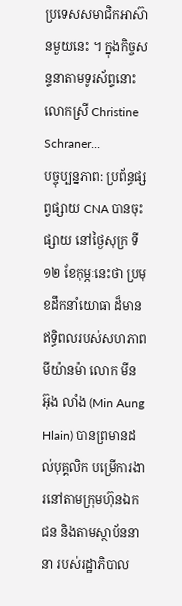ប្រទេសសមាជិកអាស៊ានមួយនេះ ។ ក្នុងកិច្ចសន្ទនាតាមទូរស័ព្ទនោះ លោកស្រី Christine Schraner...
បច្ចុប្បន្នភាព: ប្រព័ន្ធផ្សព្វផ្សាយ CNA បានចុះផ្សាយ នៅថ្ងៃសុក្រ ទី១២ ខែកុម្ភៈនេះថា ប្រមុខដឹកនាំយោធា ដ៏មានឥទ្ធិពលរបស់សហភាពមីយ៉ានម៉ា លោក មីន អ៊ុង លាំង (Min Aung Hlain) បានព្រមានដល់បុគ្គលិក បម្រើការងារនៅតាមក្រុមហ៊ុនឯកជន និងតាមស្ថាប័ននានា របស់រដ្ឋាភិបាល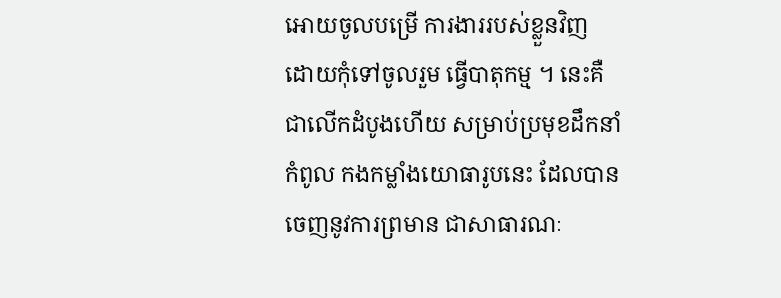អោយចូលបម្រើ ការងាររបស់ខ្លួនវិញ ដោយកុំទៅចូលរួម ធ្វើបាតុកម្ម ។ នេះគឺជាលើកដំបូងហើយ សម្រាប់ប្រមុខដឹកនាំកំពូល កងកម្លាំងយោធារូបនេះ ដែលបានចេញនូវការព្រមាន ជាសាធារណៈ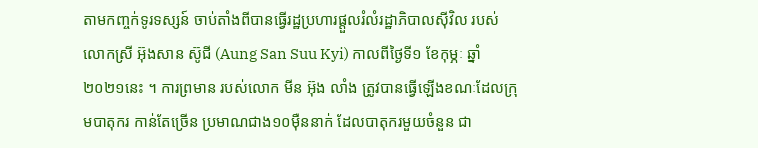តាមកញ្ចក់ទូរទស្សន៍ ចាប់តាំងពីបានធ្វើរដ្ឋប្រហារផ្តួលរំលំរដ្ឋាភិបាលស៊ីវិល របស់លោកស្រី អ៊ុងសាន ស៊ូជី (Aung San Suu Kyi) កាលពីថ្ងៃទី១ ខែកុម្ភៈ ឆ្នាំ២០២១នេះ ។ ការព្រមាន របស់លោក មីន អ៊ុង លាំង ត្រូវបានធ្វើឡើងខណៈដែលក្រុមបាតុករ កាន់តែច្រើន ប្រមាណជាង១០ម៉ឺននាក់ ដែលបាតុករមួយចំនួន ជា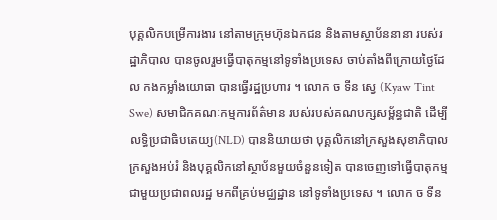បុគ្គលិកបម្រើការងារ នៅតាមក្រុមហ៊ុនឯកជន និងតាមស្ថាប័ននានា របស់រដ្ឋាភិបាល បានចូលរួមធ្វើបាតុកម្មនៅទូទាំងប្រទេស ចាប់តាំងពីក្រោយថ្ងៃដែល កងកម្លាំងយោធា បានធ្វើរដ្ឋប្រហារ ។ លោក ច ទីន ស្វេ (Kyaw Tint Swe) សមាជិកគណៈកម្មការព័ត៌មាន របស់របស់គណបក្សសម្ព័ន្ធជាតិ ដើម្បីលទ្ធិប្រជាធិបតេយ្យ(NLD) បាននិយាយថា បុគ្គលិកនៅក្រសួងសុខាភិបាល ក្រសួងអប់រំ និងបុគ្គលិកនៅស្ថាប័នមួយចំនួនទៀត បានចេញទៅធ្វើបាតុកម្ម ជាមួយប្រជាពលរដ្ឋ មកពីគ្រប់មជ្ឈដ្ឋាន នៅទូទាំងប្រទេស ។ លោក ច ទីន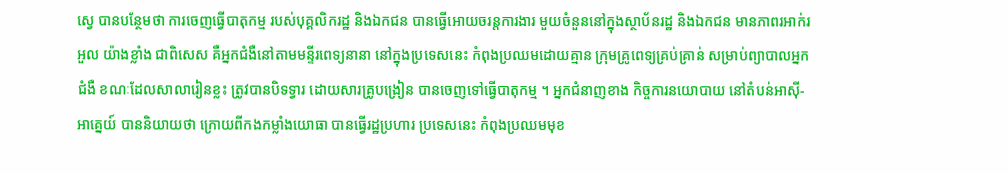ស្វេ បានបន្ថែមថា ការចេញធ្វើបាតុកម្ម របស់បុគ្គលិករដ្ឋ និងឯកជន បានធ្វើអោយចរន្តការងារ មួយចំនួននៅក្នុងស្ថាប័នរដ្ឋ និងឯកជន មានភាពរអាក់រអួល យ៉ាងខ្លាំង ជាពិសេស គឺអ្នកជំងឺនៅតាមមន្ទីរពេទ្យនានា នៅក្នុងប្រទេសនេះ កំពុងប្រឈមដោយគ្មាន ក្រុមគ្រូពេទ្យគ្រប់គ្រាន់ សម្រាប់ព្យាបាលអ្នកជំងឺ ខណៈដែលសាលារៀនខ្លះ ត្រូវបានបិទទ្វារ ដោយសារគ្រូបង្រៀន បានចេញទៅធ្វើបាតុកម្ម ។ អ្នកជំនាញខាង កិច្ចការនយោបាយ នៅតំបន់អាស៊ី-អាគ្នេយ៍ បាននិយាយថា ក្រោយពីកងកម្លាំងយោធា បានធ្វើរដ្ឋប្រហារ ប្រទេសនេះ កំពុងប្រឈមមុខ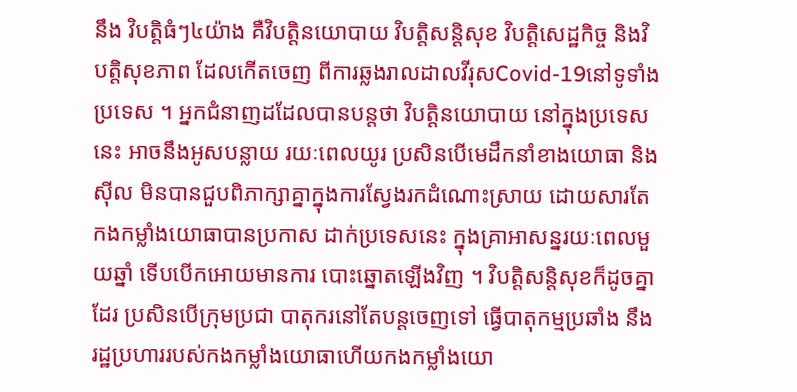នឹង វិបត្តិធំៗ៤យ៉ាង គឺវិបត្តិនយោបាយ វិបត្តិសន្តិសុខ វិបត្តិសេដ្ឋកិច្ច និងវិបត្តិសុខភាព ដែលកើតចេញ ពីការឆ្លងរាលដាលវីរុសCovid-19នៅទូទាំងប្រទេស ។ អ្នកជំនាញដដែលបានបន្តថា វិបត្តិនយោបាយ នៅក្នុងប្រទេសនេះ អាចនឹងអូសបន្លាយ រយៈពេលយូរ ប្រសិនបើមេដឹកនាំខាងយោធា និងស៊ីល មិនបានជួបពិភាក្សាគ្នាក្នុងការស្វែងរកដំណោះស្រាយ ដោយសារតែ កងកម្លាំងយោធាបានប្រកាស ដាក់ប្រទេសនេះ ក្នុងគ្រាអាសន្នរយៈពេលមួយឆ្នាំ ទើបបើកអោយមានការ បោះឆ្នោតឡើងវិញ ។ វិបត្តិសន្តិសុខក៏ដូចគ្នាដែរ ប្រសិនបើក្រុមប្រជា បាតុករនៅតែបន្តចេញទៅ ធ្វើបាតុកម្មប្រឆាំង នឹងរដ្ឋប្រហាររបស់កងកម្លាំងយោធាហើយកងកម្លាំងយោ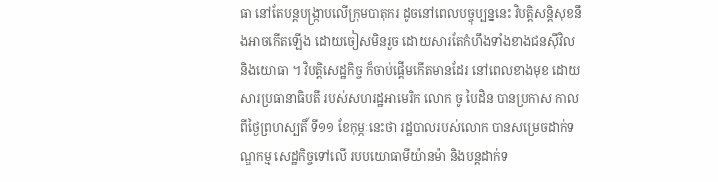ធា នៅតែបន្តបង្ក្រាបលើក្រុមបាតុករ ដូចនៅពេលបច្ចុប្បន្ននេះ វិបត្តិសន្តិសុខនឹងអាចកើតឡើង ដោយចៀសមិនរួច ដោយសារតែកំហឹងទាំងខាងជនស៊ីវិល និងយោធា ។ វិបត្តិសេដ្ឋកិច្ច ក៏ចាប់ផ្តើមកើតមានដែរ នៅពេលខាងមុខ ដោយសារប្រធានាធិបតី របស់សហរដ្ឋអាមេរិក លោក ចូ បៃដិន បានប្រកាស កាលពីថ្ងៃព្រហស្បតិ៍ ទី១១ ខែកុម្ភៈនេះថា រដ្ឋបាលរបស់លោក បានសម្រេចដាក់ទណ្ឌកម្ម សេដ្ឋកិច្ចទៅលើ របបយោធាមីយ៉ានម៉ា និងបន្តដាក់ទ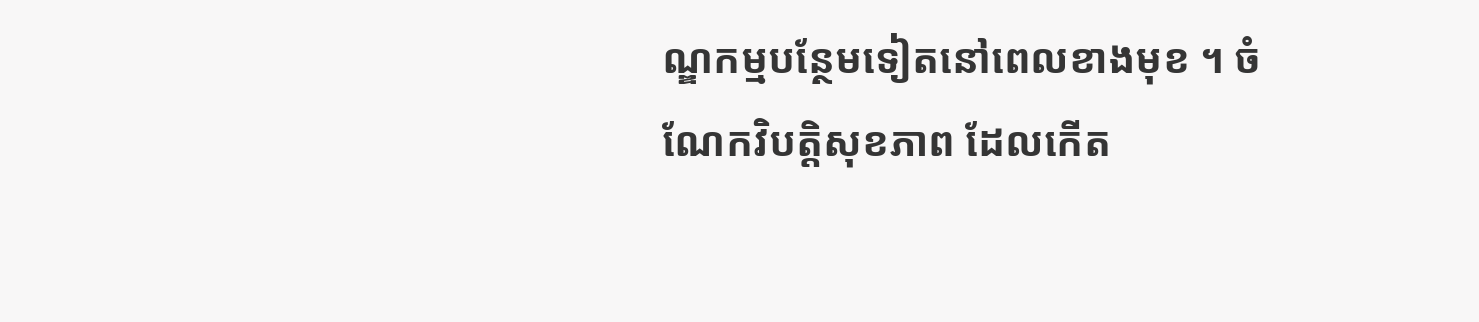ណ្ឌកម្មបន្ថែមទៀតនៅពេលខាងមុខ ។ ចំណែកវិបត្តិសុខភាព ដែលកើត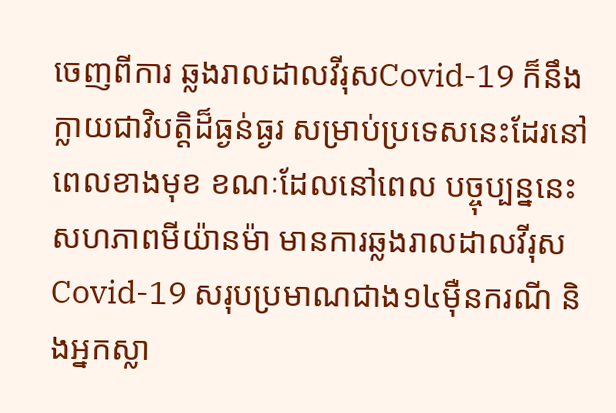ចេញពីការ ឆ្លងរាលដាលវីរុសCovid-19 ក៏នឹងក្លាយជាវិបត្តិដ៏ធ្ងន់ធ្ងរ សម្រាប់ប្រទេសនេះដែរនៅពេលខាងមុខ ខណៈដែលនៅពេល បច្ចុប្បន្ននេះ សហភាពមីយ៉ានម៉ា មានការឆ្លងរាលដាលវីរុសCovid-19 សរុបប្រមាណជាង១៤ម៉ឺនករណី និងអ្នកស្លា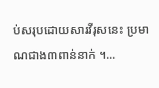ប់សរុបដោយសារវីរុសនេះ ប្រមាណជាង៣ពាន់នាក់ ។...